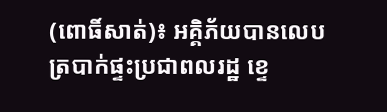(ពោធិ៍សាត់)៖ អគ្គិភ័យបានលេបត្របាក់ផ្ទះប្រជាពលរដ្ឋ ខ្ទេ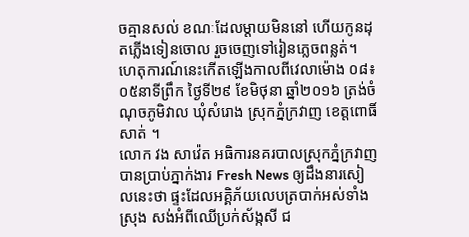ចគ្មានសល់ ខណៈដែលម្តាយមិននៅ ហើយកូនដុតភ្លើងទៀនចោល រួចចេញទៅរៀនភ្លេចពន្លត់។
ហេតុការណ៍នេះកើតឡើងកាលពីវេលាម៉ោង ០៨៖០៥នាទីព្រឹក ថ្ងៃទី២៩ ខែមិថុនា ឆ្នាំ២០១៦ ត្រង់ចំណុចភូមិវាល ឃុំសំរោង ស្រុកភ្នំក្រវាញ ខេត្តពោធិ៍សាត់ ។
លោក វង សាវ៉េត អធិការនគរបាលស្រុកភ្នំក្រវាញ បានប្រាប់ភ្នាក់ងារ Fresh News ឲ្យដឹងនារសៀលនេះថា ផ្ទះដែលអគ្គិភ័យលេបត្របាក់អស់ទាំងស្រុង សង់អំពីឈើប្រក់ស័ង្កសី ជ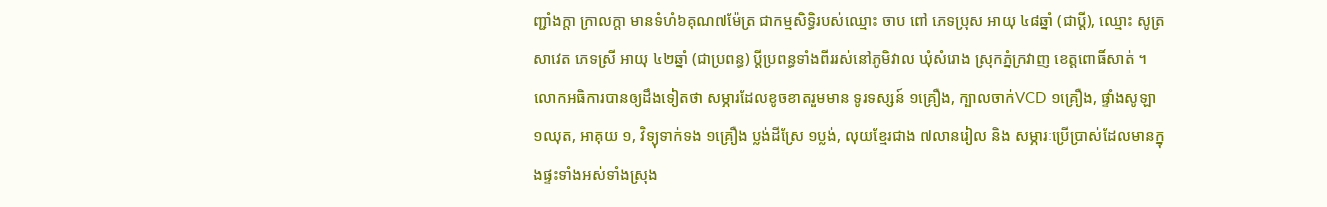ញ្ជាំងក្តា ក្រាលក្តា មានទំហំ៦គុណ៧ម៉ែត្រ ជាកម្មសិទ្ធិរបស់ឈ្មោះ ចាប ពៅ ភេទប្រុស អាយុ ៤៨ឆ្នាំ (ជាប្តី), ឈ្មោះ សូត្រ សាវេត ភេទស្រី អាយុ ៤២ឆ្នាំ (ជាប្រពន្ធ) ប្តីប្រពន្ធទាំងពីររស់នៅភូមិវាល ឃុំសំរោង ស្រុកភ្នំក្រវាញ ខេត្តពោធិ៍សាត់ ។
លោកអធិការបានឲ្យដឹងទៀតថា សម្ភារដែលខូចខាតរួមមាន ទូរទស្សន៍ ១គ្រឿង, ក្បាលចាក់VCD ១គ្រឿង, ផ្ទាំងសូឡា ១ឈុត, អាគុយ ១, វិទ្យុទាក់ទង ១គ្រឿង ប្លង់ដីស្រែ ១ប្លង់, លុយខ្មែរជាង ៧លានរៀល និង សម្ភារៈប្រើប្រាស់ដែលមានក្នុងផ្ទះទាំងអស់ទាំងស្រុង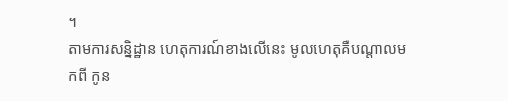។
តាមការសន្និដ្ឋាន ហេតុការណ៍ខាងលើនេះ មូលហេតុគឺបណ្តាលមកពី កូន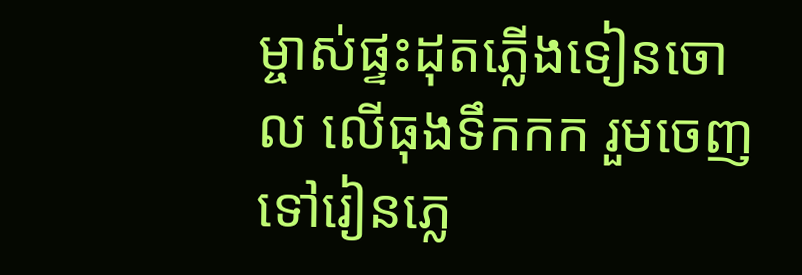ម្ចាស់ផ្ទះដុតភ្លើងទៀនចោល លើធុងទឹកកក រួមចេញទៅរៀនភ្លេ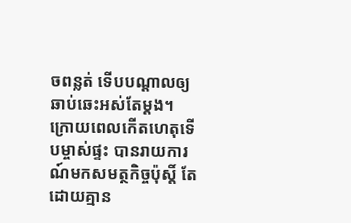ចពន្លត់ ទើបបណ្តាលឲ្យឆាប់ឆេះអស់តែម្តង។ ក្រោយពេលកើតហេតុទើបម្ចាស់ផ្ទះ បានរាយការណ៍មកសមត្ថកិច្ចប៉ុស្តិ៍ តែដោយគ្មាន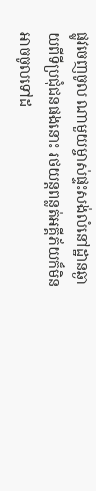ផ្លូវចេញចូល ណាមួយម្ចាស់ផ្ទះសង់លំនៅដ្ឋានឆ្ងាយពីទីប្រជុំជនផងនោះ រថយន្តពន្លត់អគ្គីភ័យក៏មិនអាចចូលទៅដ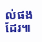ល់ផងដែរ៕